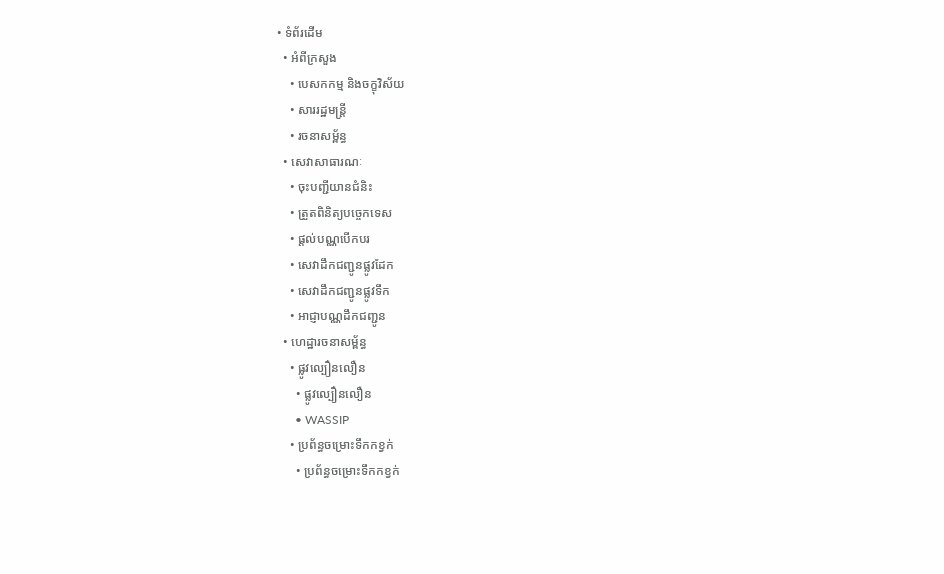• ទំព័រដើម
  • អំពីក្រសួង
    • បេសកកម្ម និងចក្ខុវិស័យ
    • សាររដ្ឋមន្ត្រី
    • រចនាសម្ព័ន្ធ
  • សេវាសាធារណៈ
    • ចុះបញ្ជីយានជំនិះ
    • ត្រួតពិនិត្យបច្ចេកទេស
    • ផ្តល់បណ្ណបើកបរ
    • សេវាដឹកជញ្ជូនផ្លូវដែក
    • សេវាដឹកជញ្ជូនផ្លូវទឹក
    • អាជ្ញាបណ្ណដឹកជញ្ជូន
  • ហេដ្ឋារចនាសម្ព័ន្ធ
    • ផ្លូវល្បឿនលឿន
      • ផ្លូវល្បឿនលឿន
      • WASSIP
    • ប្រព័ន្ធចម្រោះទឹកកខ្វក់
      • ប្រព័ន្ធចម្រោះទឹកកខ្វក់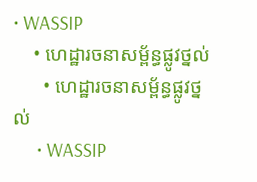• WASSIP
    • ហេដ្ឋារចនាសម្ព័ន្ធផ្លូវថ្នល់
      • ហេដ្ឋារចនាសម្ព័ន្ធផ្លូវថ្នល់
      • WASSIP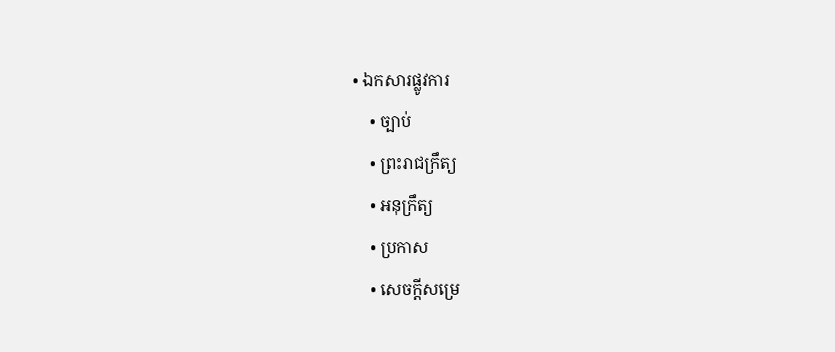• ឯកសារផ្លូវការ
    • ច្បាប់
    • ព្រះរាជក្រឹត្យ
    • អនុក្រឹត្យ
    • ប្រកាស
    • សេចក្តីសម្រេ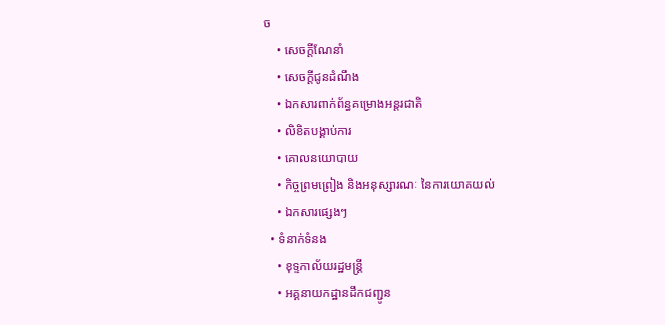ច
    • សេចក្តីណែនាំ
    • សេចក្តីជូនដំណឹង
    • ឯកសារពាក់ព័ន្ធគម្រោងអន្តរជាតិ
    • លិខិតបង្គាប់ការ
    • គោលនយោបាយ
    • កិច្ចព្រមព្រៀង និងអនុស្សារណៈ នៃការយោគយល់
    • ឯកសារផ្សេងៗ
  • ទំនាក់ទំនង
    • ខុទ្ទកាល័យរដ្ឋមន្ដ្រី
    • អគ្គនាយកដ្ឋានដឹកជញ្ជូន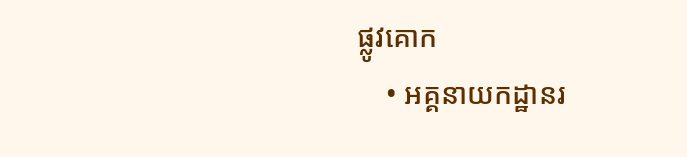ផ្លូវគោក
    • អគ្គនាយកដ្ឋានរ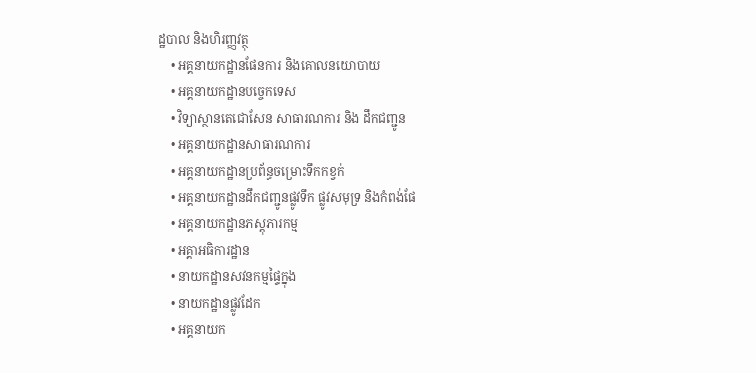ដ្ឋបាល និងហិរញ្ញវត្ថុ
    • អគ្គនាយកដ្ឋានផែនការ និងគោលនយោបាយ
    • អគ្គនាយកដ្ឋានបច្ចេកទេស
    • វិទ្យាស្ថានតេជោសែន សាធារណការ និង ដឹកជញ្ជូន
    • អគ្គនាយកដ្ឋានសាធារណការ
    • អគ្គនាយកដ្ឋានប្រព័ន្ធចម្រោះទឹកកខ្វក់
    • អគ្គនាយកដ្ឋានដឹកជញ្ជូនផ្លូវទឹក ផ្លូវសមុទ្រ និងកំពង់ផែ
    • អគ្គនាយកដ្ឋានភស្តុភារកម្ម
    • អគ្គាអធិការដ្ឋាន
    • នាយកដ្ឋានសវនកម្មផ្ទៃក្នុង
    • នាយកដ្ឋានផ្លូវដែក
    • អគ្គនាយក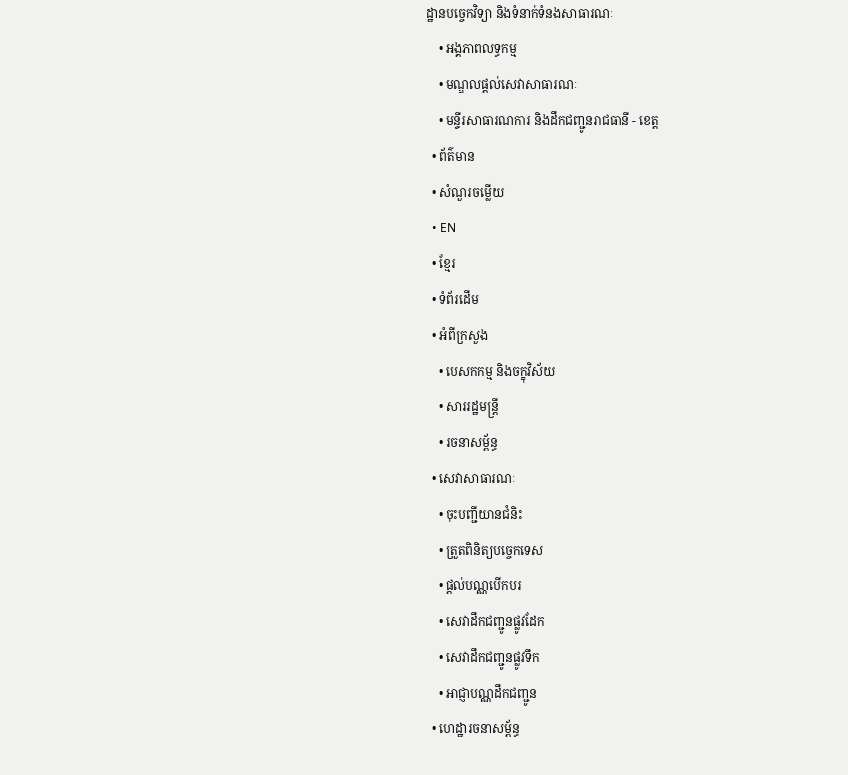ដ្ឋានបច្ចេកវិទ្យា និងទំនាក់ទំនងសាធារណៈ
    • អង្គភាពលទ្ធកម្ម
    • មណ្ឌលផ្ដល់សេវាសាធារណៈ
    • មន្ទីរសាធារណការ និងដឹកជញ្ជូនរាជធានី - ខេត្ត
  • ព័ត៌មាន
  • សំណួរចម្លើយ
  • EN
  • ខ្មែរ
  • ទំព័រដើម
  • អំពីក្រសួង
    • បេសកកម្ម និងចក្ខុវិស័យ
    • សាររដ្ឋមន្ត្រី
    • រចនាសម្ព័ន្ធ
  • សេវាសាធារណៈ
    • ចុះបញ្ជីយានជំនិះ
    • ត្រួតពិនិត្យបច្ចេកទេស
    • ផ្តល់បណ្ណបើកបរ
    • សេវាដឹកជញ្ជូនផ្លូវដែក
    • សេវាដឹកជញ្ជូនផ្លូវទឹក
    • អាជ្ញាបណ្ណដឹកជញ្ជូន
  • ហេដ្ឋារចនាសម្ព័ន្ធ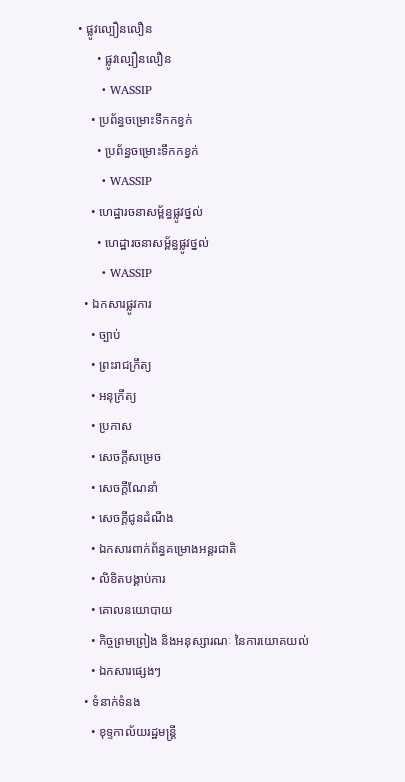• ផ្លូវល្បឿនលឿន
      • ផ្លូវល្បឿនលឿន
      • WASSIP
    • ប្រព័ន្ធចម្រោះទឹកកខ្វក់
      • ប្រព័ន្ធចម្រោះទឹកកខ្វក់
      • WASSIP
    • ហេដ្ឋារចនាសម្ព័ន្ធផ្លូវថ្នល់
      • ហេដ្ឋារចនាសម្ព័ន្ធផ្លូវថ្នល់
      • WASSIP
  • ឯកសារផ្លូវការ
    • ច្បាប់
    • ព្រះរាជក្រឹត្យ
    • អនុក្រឹត្យ
    • ប្រកាស
    • សេចក្តីសម្រេច
    • សេចក្តីណែនាំ
    • សេចក្តីជូនដំណឹង
    • ឯកសារពាក់ព័ន្ធគម្រោងអន្តរជាតិ
    • លិខិតបង្គាប់ការ
    • គោលនយោបាយ
    • កិច្ចព្រមព្រៀង និងអនុស្សារណៈ នៃការយោគយល់
    • ឯកសារផ្សេងៗ
  • ទំនាក់ទំនង
    • ខុទ្ទកាល័យរដ្ឋមន្ដ្រី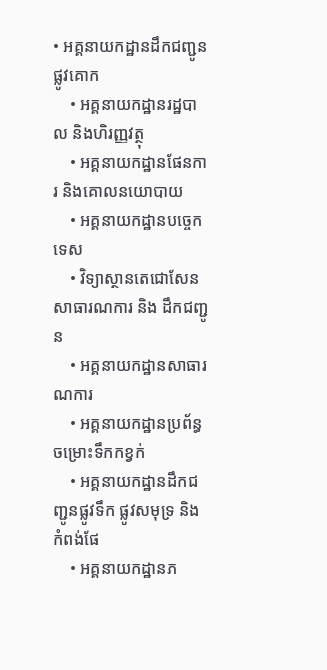• អគ្គនាយកដ្ឋានដឹកជញ្ជូនផ្លូវគោក
    • អគ្គនាយកដ្ឋានរដ្ឋបាល និងហិរញ្ញវត្ថុ
    • អគ្គនាយកដ្ឋានផែនការ និងគោលនយោបាយ
    • អគ្គនាយកដ្ឋានបច្ចេកទេស
    • វិទ្យាស្ថានតេជោសែន សាធារណការ និង ដឹកជញ្ជូន
    • អគ្គនាយកដ្ឋានសាធារណការ
    • អគ្គនាយកដ្ឋានប្រព័ន្ធចម្រោះទឹកកខ្វក់
    • អគ្គនាយកដ្ឋានដឹកជញ្ជូនផ្លូវទឹក ផ្លូវសមុទ្រ និងកំពង់ផែ
    • អគ្គនាយកដ្ឋានភ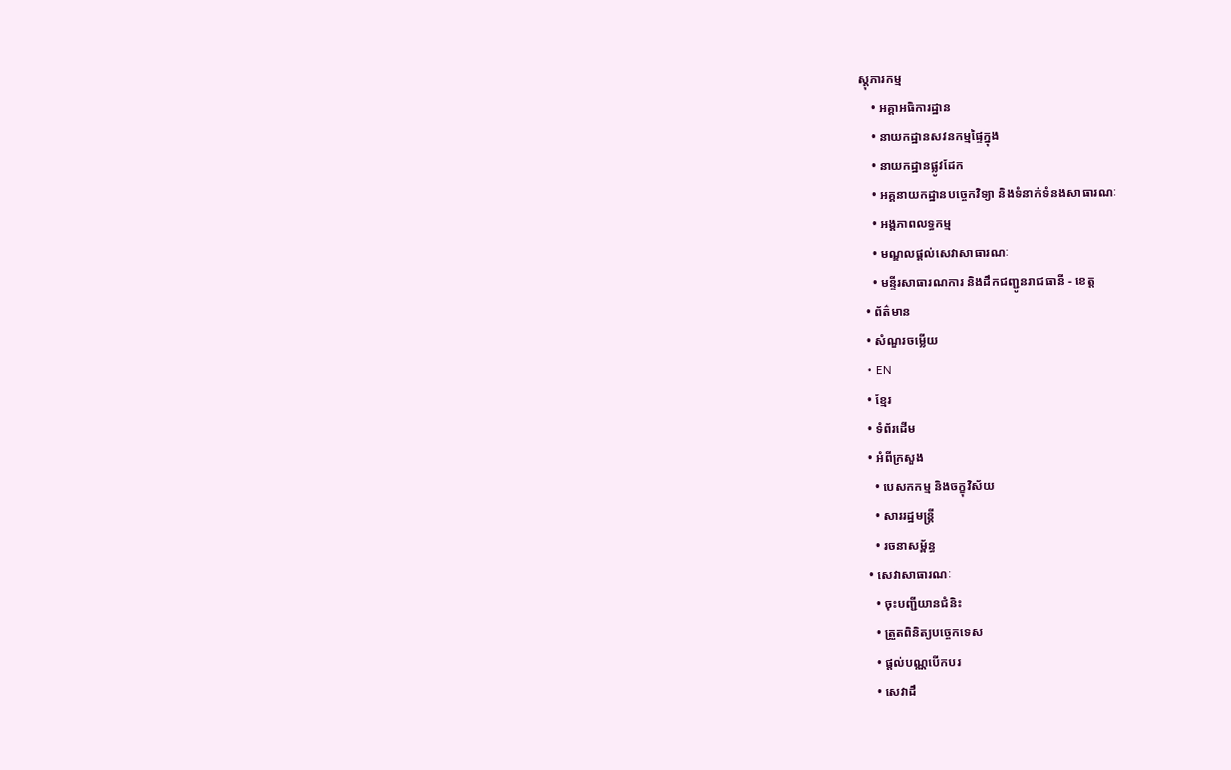ស្តុភារកម្ម
    • អគ្គាអធិការដ្ឋាន
    • នាយកដ្ឋានសវនកម្មផ្ទៃក្នុង
    • នាយកដ្ឋានផ្លូវដែក
    • អគ្គនាយកដ្ឋានបច្ចេកវិទ្យា និងទំនាក់ទំនងសាធារណៈ
    • អង្គភាពលទ្ធកម្ម
    • មណ្ឌលផ្ដល់សេវាសាធារណៈ
    • មន្ទីរសាធារណការ និងដឹកជញ្ជូនរាជធានី - ខេត្ត
  • ព័ត៌មាន
  • សំណួរចម្លើយ
  • EN
  • ខ្មែរ
  • ទំព័រដើម
  • អំពីក្រសួង
    • បេសកកម្ម និងចក្ខុវិស័យ
    • សាររដ្ឋមន្ត្រី
    • រចនាសម្ព័ន្ធ
  • សេវាសាធារណៈ
    • ចុះបញ្ជីយានជំនិះ
    • ត្រួតពិនិត្យបច្ចេកទេស
    • ផ្តល់បណ្ណបើកបរ
    • សេវាដឹ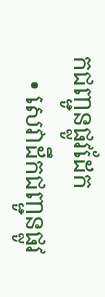កជញ្ជូនផ្លូវដែក
    • សេវាដឹកជញ្ជូនផ្លូវ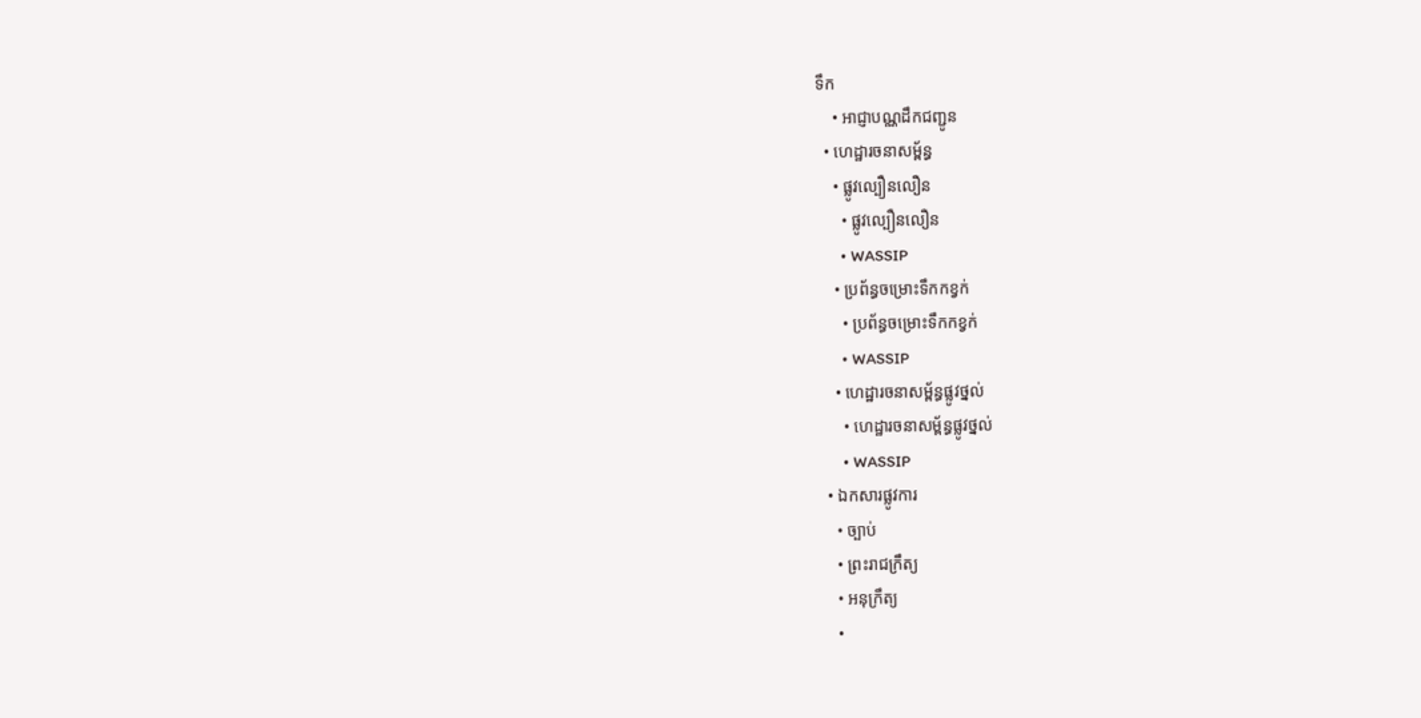ទឹក
    • អាជ្ញាបណ្ណដឹកជញ្ជូន
  • ហេដ្ឋារចនាសម្ព័ន្ធ
    • ផ្លូវល្បឿនលឿន
      • ផ្លូវល្បឿនលឿន
      • WASSIP
    • ប្រព័ន្ធចម្រោះទឹកកខ្វក់
      • ប្រព័ន្ធចម្រោះទឹកកខ្វក់
      • WASSIP
    • ហេដ្ឋារចនាសម្ព័ន្ធផ្លូវថ្នល់
      • ហេដ្ឋារចនាសម្ព័ន្ធផ្លូវថ្នល់
      • WASSIP
  • ឯកសារផ្លូវការ
    • ច្បាប់
    • ព្រះរាជក្រឹត្យ
    • អនុក្រឹត្យ
    •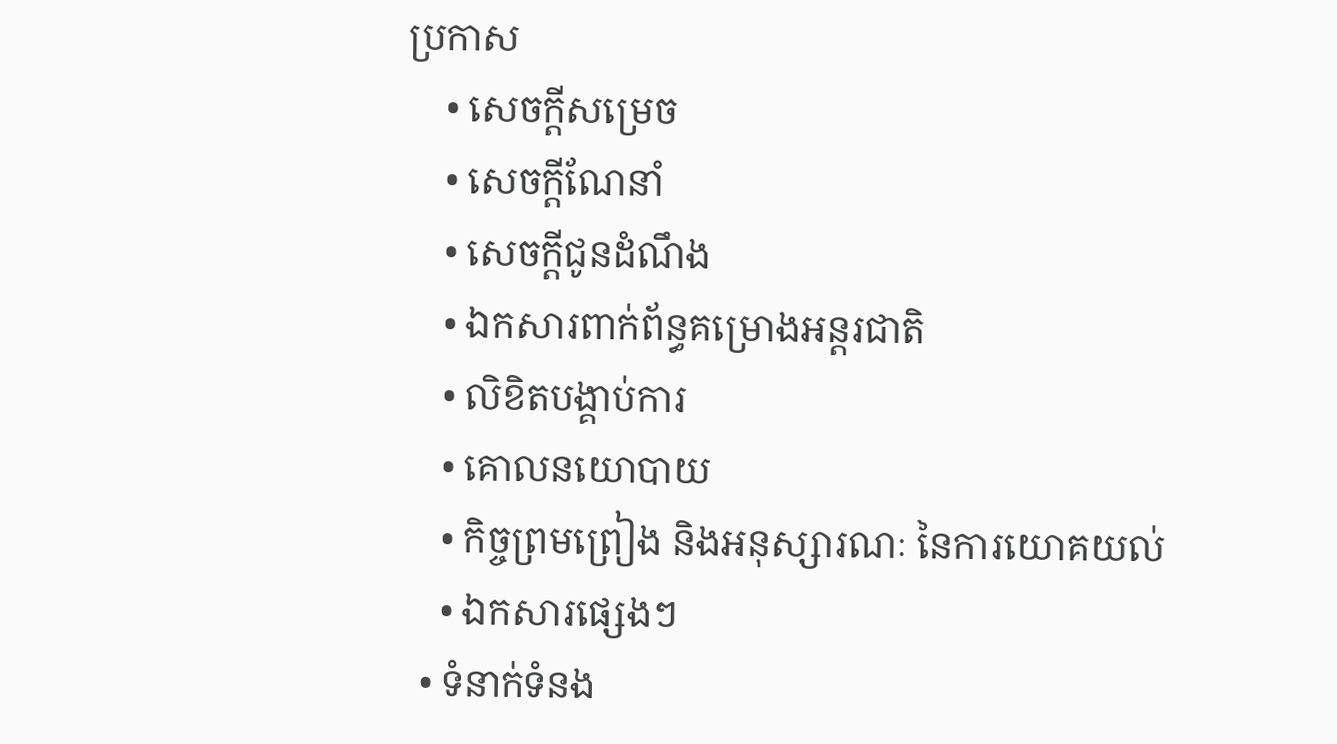ប្រកាស
    • សេចក្តីសម្រេច
    • សេចក្តីណែនាំ
    • សេចក្តីជូនដំណឹង
    • ឯកសារពាក់ព័ន្ធគម្រោងអន្តរជាតិ
    • លិខិតបង្គាប់ការ
    • គោលនយោបាយ
    • កិច្ចព្រមព្រៀង និងអនុស្សារណៈ នៃការយោគយល់
    • ឯកសារផ្សេងៗ
  • ទំនាក់ទំនង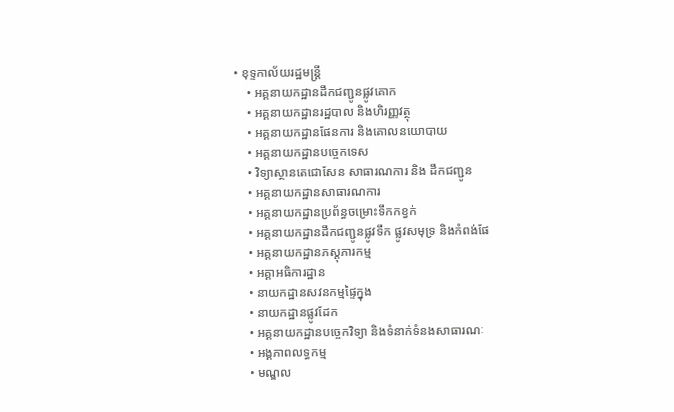• ខុទ្ទកាល័យរដ្ឋមន្ដ្រី
    • អគ្គនាយកដ្ឋានដឹកជញ្ជូនផ្លូវគោក
    • អគ្គនាយកដ្ឋានរដ្ឋបាល និងហិរញ្ញវត្ថុ
    • អគ្គនាយកដ្ឋានផែនការ និងគោលនយោបាយ
    • អគ្គនាយកដ្ឋានបច្ចេកទេស
    • វិទ្យាស្ថានតេជោសែន សាធារណការ និង ដឹកជញ្ជូន
    • អគ្គនាយកដ្ឋានសាធារណការ
    • អគ្គនាយកដ្ឋានប្រព័ន្ធចម្រោះទឹកកខ្វក់
    • អគ្គនាយកដ្ឋានដឹកជញ្ជូនផ្លូវទឹក ផ្លូវសមុទ្រ និងកំពង់ផែ
    • អគ្គនាយកដ្ឋានភស្តុភារកម្ម
    • អគ្គាអធិការដ្ឋាន
    • នាយកដ្ឋានសវនកម្មផ្ទៃក្នុង
    • នាយកដ្ឋានផ្លូវដែក
    • អគ្គនាយកដ្ឋានបច្ចេកវិទ្យា និងទំនាក់ទំនងសាធារណៈ
    • អង្គភាពលទ្ធកម្ម
    • មណ្ឌល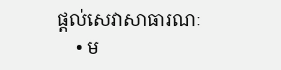ផ្ដល់សេវាសាធារណៈ
    • ម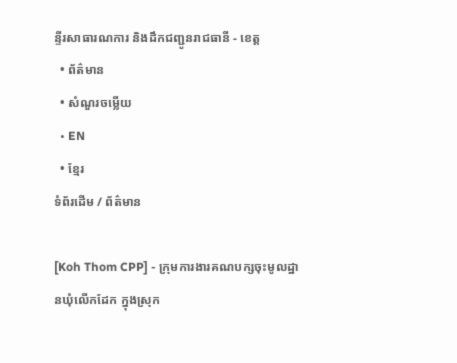ន្ទីរសាធារណការ និងដឹកជញ្ជូនរាជធានី - ខេត្ត
  • ព័ត៌មាន
  • សំណួរចម្លើយ
  • EN
  • ខ្មែរ
ទំព័រដើម / ព័ត៌មាន

[Koh Thom CPP] - ក្រុមការងារគណបក្សចុះមូលដ្ឋានឃុំលើកដែក ក្នុងស្រុក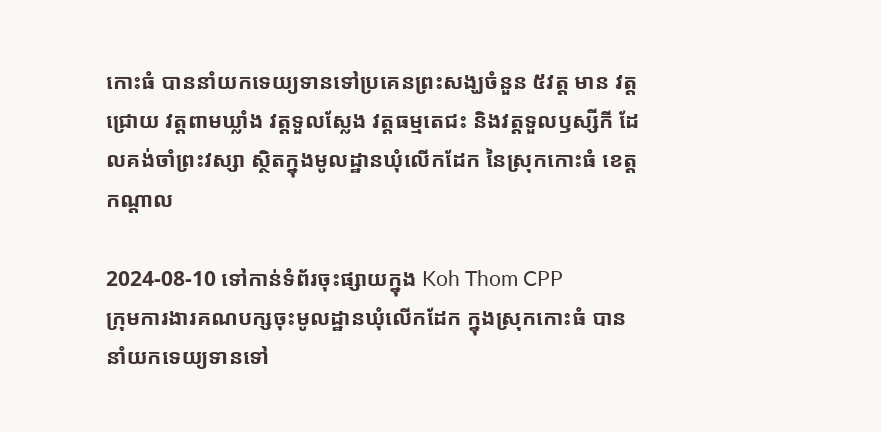កោះធំ បាននាំយកទេយ្យទានទៅប្រគេនព្រះសង្ឃចំនួន ៥វត្ត មាន វត្តជ្រោយ វត្តពាមឃ្លាំង វត្តទួលស្លែង វត្តធម្មតេជះ និងវត្តទួលឫស្សីកី ដែលគង់ចាំព្រះវស្សា ស្ថិតក្នុងមូលដ្ឋានឃុំលើកដែក នៃស្រុកកោះធំ ខេត្តកណ្ដាល

2024-08-10 ទៅកាន់ទំព័រចុះផ្សាយក្នុង Koh Thom CPP
ក្រុមការងារគណបក្សចុះមូលដ្ឋានឃុំលើកដែក ក្នុងស្រុកកោះធំ បាននាំយកទេយ្យទានទៅ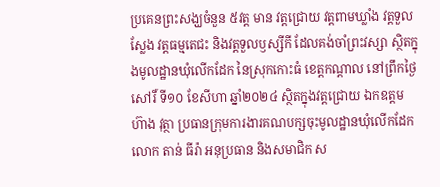ប្រគេនព្រះសង្ឃចំនួន ៥វត្ត មាន វត្តជ្រោយ វត្តពាមឃ្លាំង វត្តទួលស្លែង វត្តធម្មតេជះ និងវត្តទួលឫស្សីកី ដែលគង់ចាំព្រះវស្សា ស្ថិតក្នុងមូលដ្ឋានឃុំលើកដែក នៃស្រុកកោះធំ ខេត្តកណ្ដាល នៅព្រឹកថ្ងៃសៅរិ៍ ទី១០ ខែសីហា ឆ្នាំ២០២៤ ស្ថិតក្នុងវត្តជ្រោយ ឯកឧត្តម ហ៊ាង វុត្ថា ប្រធានក្រុមការងារគណបក្សចុះមូលដ្ឋានឃុំលើកដែក លោក តាន់ ធីរ៉ា អនុប្រធាន និងសមាជិក ស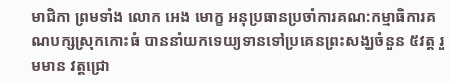មាជិកា ព្រមទាំង លោក អេង មោក្ខ អនុប្រធានប្រចាំការគណ:កម្មាធិការគណបក្សស្រុកកោះធំ បាននាំយកទេយ្យទានទៅប្រគេនព្រះសង្ឃចំនួន ៥វត្ត រួមមាន វត្តជ្រោ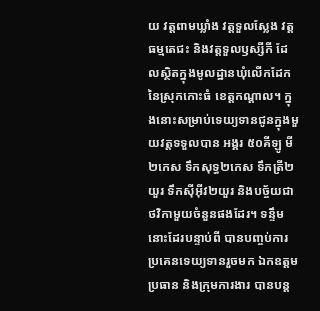យ វត្តពាមឃ្លាំង វត្តទួលស្លែង វត្តធម្មតេជះ និងវត្តទួលឫស្សីកី ដែលស្ថិតក្នុងមូលដ្ឋានឃុំលើកដែក នៃស្រុកកោះធំ ខេត្តកណ្ដាល។ ក្នុងនោះសម្រាប់ទេយ្យទានជូនក្នុងមួយវត្តទទួលបាន អង្គរ ៥០គីឡូ មី២កេស ទឹកសុទ្ធ២កេស ទឹកត្រី២យួរ ទឹកស៊ីអ៊ីវ២យួរ និងបច្ច័យជាថវិកាមួយចំនួនផងដែរ។ ទន្ទឹមនោះដែរបន្ទាប់ពី បានបញ្ចប់ការប្រគេនទេយ្យទានរួចមក ឯកឧត្តមប្រធាន និងក្រុមការងារ បានបន្ត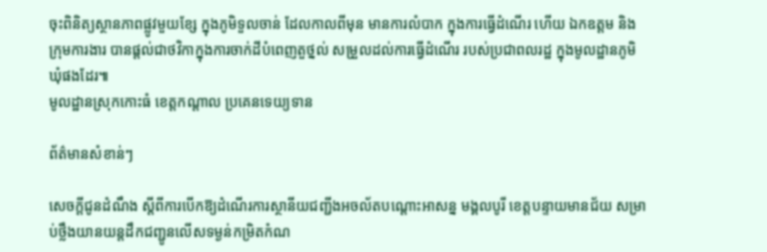ចុះពិនិត្យស្ថានភាពផ្លូវមួយខ្សែ ក្នុងភូមិទួលចាន់ ដែលកាលពីមុន មានការលំបាក ក្នុងការធ្វើដំណើរ ហើយ ឯកឧត្តម និងក្រុមការងារ បានផ្តល់ជាថវិកាក្នុងការចាក់ដីបំពេញតួថ្នល់ សម្រួលដល់ការធ្វើដំណើរ របស់ប្រជាពលរដ្ឋ ក្នុងមូលដ្ឋានភូមិ ឃុំផងដែរ៕
មូលដ្ឋានស្រុកកោះធំ ខេត្តកណ្តាល ប្រគេនទេយ្យទាន

ព័ត៌មានសំខាន់ៗ

សេចក្តីជូនដំណឹង ស្តីពីការបើកឱ្យដំណើរការស្ថានីយជញ្ជីងអចល័តបណ្តោះអាសន្ន មង្គលបូរី ខេត្តបន្ទាយមានជ័យ សម្រាប់ថ្លឹងយានយន្តដឹកជញ្ជូនលើសទម្ងន់កម្រិតកំណ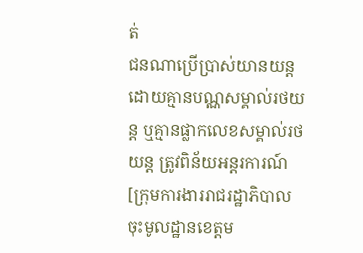ត់
ជនណាប្រើប្រាស់យានយន្តដោយគ្មានបណ្ណសម្គាល់រថយន្ត ឬគ្មានផ្លាកលេខសម្គាល់រថយន្ត ត្រូវពិន័យអន្តរការណ៍
[ក្រុមការងាររាជរដ្ឋាភិបាលចុះមូលដ្ឋានខេត្តម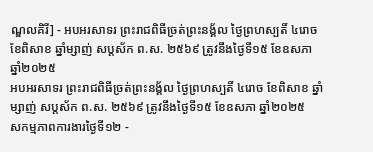ណ្ឌលគិរី] - អបអរសាទរ ព្រះរាជពិធីច្រត់ព្រះនង្គ័ល ថ្ងៃព្រហស្បតិ៍ ៤រោច ខែពិសាខ ឆ្នាំម្សាញ់ សប្តស័ក ព.ស. ២៥៦៩ ត្រូវនឹងថ្ងៃទី១៥ ខែឧសភា ឆ្នាំ២០២៥
អបអរសាទរ ព្រះរាជពិធីច្រត់ព្រះនង្គ័ល ថ្ងៃព្រហស្បតិ៍ ៤រោច ខែពិសាខ ឆ្នាំម្សាញ់ សប្តស័ក ព.ស. ២៥៦៩ ត្រូវនឹងថ្ងៃទី១៥ ខែឧសភា ឆ្នាំ២០២៥
សកម្មភាពការងារថ្ងៃទី១២ -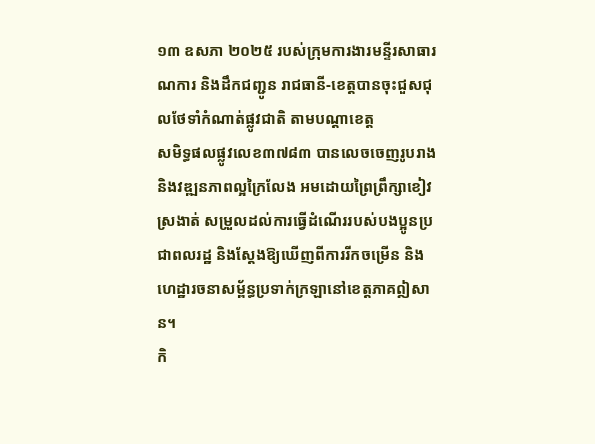១៣ ឧសភា ២០២៥ របស់ក្រុមការងារមន្ទីរសាធារណការ និងដឹកជញ្ជូន រាជធានី-ខេត្តបានចុះជួសជុលថែទាំកំណាត់ផ្លូវជាតិ តាមបណ្ដាខេត្ត
សមិទ្ធផលផ្លូវលេខ៣៧៨៣ បានលេចចេញរូបរាង និងវឌ្ឍនភាពល្អក្រៃលែង អមដោយព្រៃព្រឹក្សាខៀវស្រងាត់ សម្រួលដល់ការធ្វើដំណើររបស់បងប្អូនប្រជាពលរដ្ឋ និងស្តែងឱ្យឃើញពីការរីកចម្រើន និងហេដ្ឋារចនាសម្ព័ន្ធប្រទាក់ក្រឡានៅខេត្តភាគឦសាន។
កិ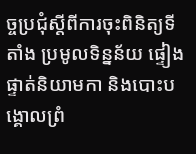ច្ចប្រជុំស្តីពីការចុះពិនិត្យទីតាំង ប្រមូលទិន្នន័យ ផ្ទៀងផ្ទាត់និយាមកា និងបោះបង្គោលព្រំ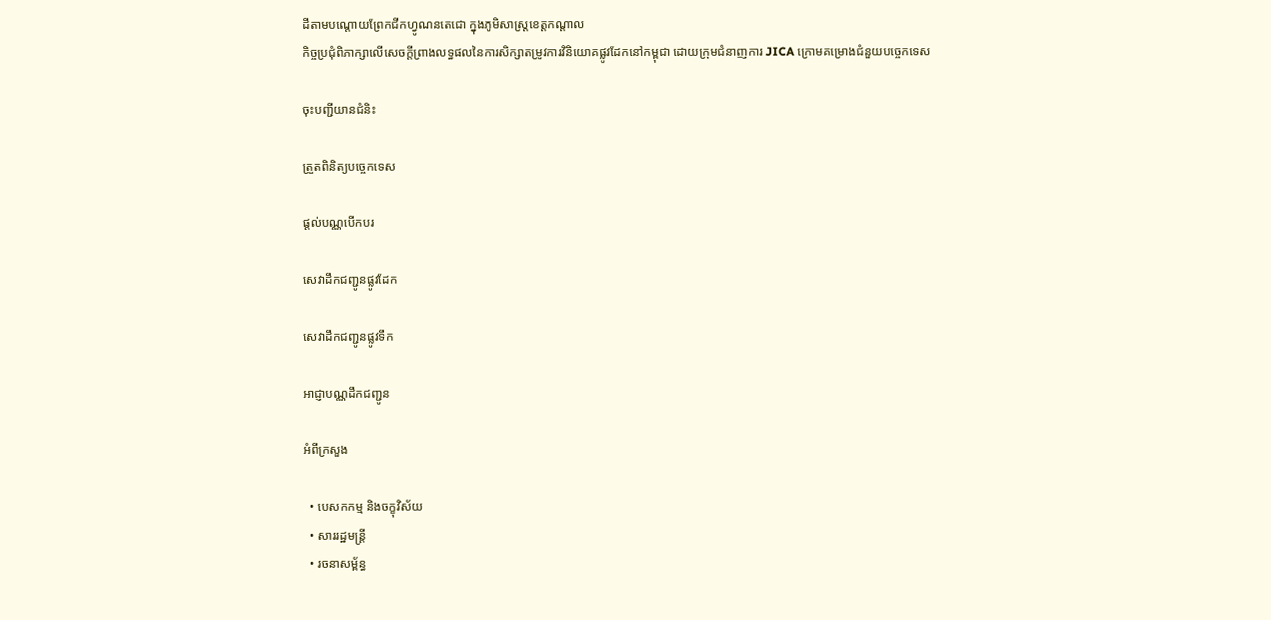ដីតាមបណ្តោយព្រែកជីកហ្វូណនតេជោ ក្នុងភូមិសាស្រ្តខេត្តកណ្តាល
កិច្ចប្រជុំពិភាក្សាលើសេចក្តីព្រាងលទ្ធផលនៃការសិក្សាតម្រូវការវិនិយោគផ្លូវដែកនៅកម្ពុជា ដោយក្រុមជំនាញការ JICA ក្រោមគម្រោងជំនួយបច្ចេកទេស

ចុះបញ្ជីយានជំនិះ

ត្រួតពិនិត្យបច្ចេកទេស

ផ្តល់បណ្ណបើកបរ

សេវាដឹកជញ្ជូនផ្លូវដែក

សេវាដឹកជញ្ជូនផ្លូវទឹក

អាជ្ញាបណ្ណដឹកជញ្ជូន

អំពីក្រសួង

  • បេសកកម្ម និងចក្ខុវិស័យ
  • សាររដ្ឋមន្ត្រី
  • រចនាសម្ព័ន្ធ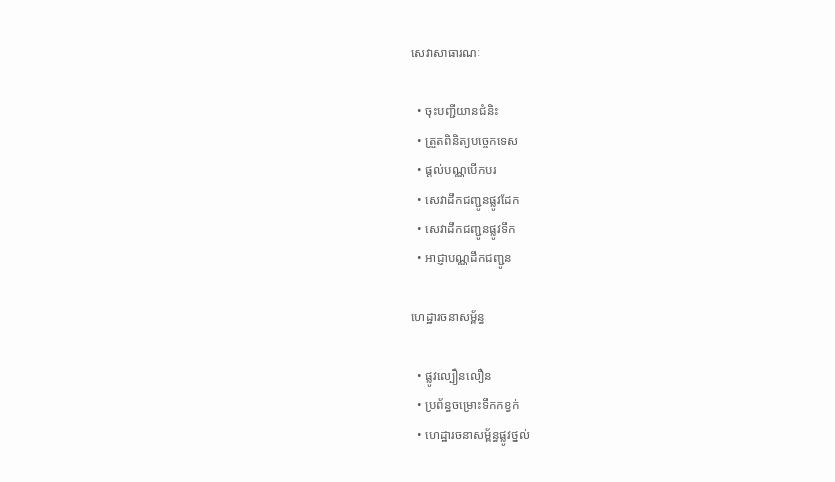សេវាសាធារណៈ

  • ចុះបញ្ជីយានជំនិះ
  • ត្រួតពិនិត្យបច្ចេកទេស
  • ផ្តល់បណ្ណបើកបរ
  • សេវាដឹកជញ្ជូនផ្លូវដែក
  • សេវាដឹកជញ្ជូនផ្លូវទឹក
  • អាជ្ញាបណ្ណដឹកជញ្ជូន

ហេដ្ឋារចនាសម្ព័ន្ធ

  • ផ្លូវល្បឿនលឿន
  • ប្រព័ន្ធចម្រោះទឹកកខ្វក់
  • ហេដ្ឋារចនាសម្ព័ន្ធផ្លូវថ្នល់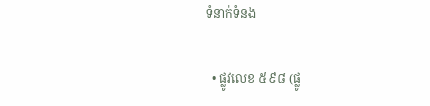ទំនាក់ទំនង

  • ផ្លូវលេខ ៥៩៨ (ផ្លូ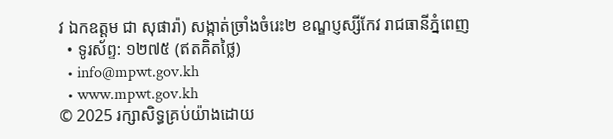វ ឯកឧត្ដម ជា សុផារ៉ា) សង្កាត់ច្រាំងចំរេះ២ ខណ្ឌប្ញស្សីកែវ រាជធានីភ្នំពេញ
  • ទូរស័ព្ទ: ១២៧៥ (ឥតគិតថ្លៃ)
  • info@mpwt.gov.kh
  • www.mpwt.gov.kh
© 2025 រក្សាសិទ្ធគ្រប់យ៉ាងដោយ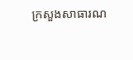ក្រសួងសាធារណ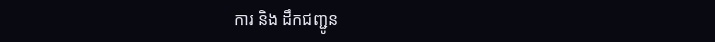ការ និង ដឹកជញ្ជូន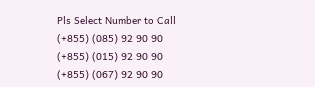Pls Select Number to Call
(+855) (085) 92 90 90
(+855) (015) 92 90 90
(+855) (067) 92 90 90